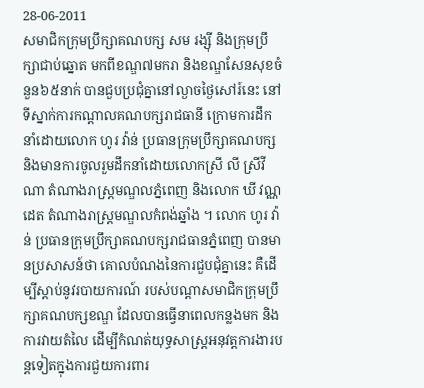28-06-2011
សមាជិកក្រុមប្រឹក្សាគណបក្ស សម រង្ស៊ី និងក្រុមប្រឹក្សាជាប់ឆ្នោត មកពីខណ្ឌ៧មករា និងខណ្ឌសែនសុខចំនួន៦៥នាក់ បានជួបប្រជុំគ្នានៅល្ងាចថ្ងៃសៅរ៍នេះ នៅទីស្នាក់ការកណ្តាលគណបក្សរាជធានី ក្រោមការដឹកនាំដោយលោក ហូរ វ៉ាន់ ប្រធានក្រុមប្រឹក្សាគណបក្សនិងមានការចូលរួមដឹកនាំដោយលោកស្រី លី ស្រីវីណា តំណាងរាស្ត្រមណ្ឌលភ្នំពេញ និងលោក ឃី វណ្ណដេត តំណាងរាស្ត្រមណ្ឌលកំពង់ឆ្នាំង ។ លោក ហូរ វ៉ាន់ ប្រធានក្រុមប្រឹក្សាគណបក្សរាជធានភ្នំពេញ បានមានប្រសាសន៍ថា គោលបំណងនៃការជួបជុំគ្នានេះ គឺដើម្បីស្តាប់នូវរបាយការណ៍ របស់បណ្តាសមាជិកក្រុមប្រឹក្សាគណបក្សខណ្ឌ ដែលបានធ្វើនាពេលកន្លងមក និងការវាយតំលៃ ដើម្បីកំណត់យុទ្ធសាស្ត្រអនុវត្តការងារបន្តទៀតក្នុងការជួយការពារ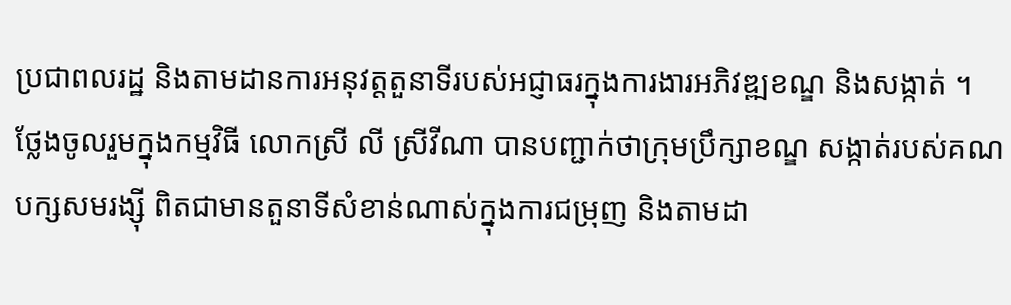ប្រជាពលរដ្ឋ និងតាមដានការអនុវត្តតួនាទីរបស់អជ្ញាធរក្នុងការងារអភិវឌ្ឍខណ្ឌ និងសង្កាត់ ។
ថ្លែងចូលរួមក្នុងកម្មវិធី លោកស្រី លី ស្រីវីណា បានបញ្ជាក់ថាក្រុមប្រឹក្សាខណ្ឌ សង្កាត់របស់គណបក្សសមរង្ស៊ី ពិតជាមានតួនាទីសំខាន់ណាស់ក្នុងការជម្រុញ និងតាមដា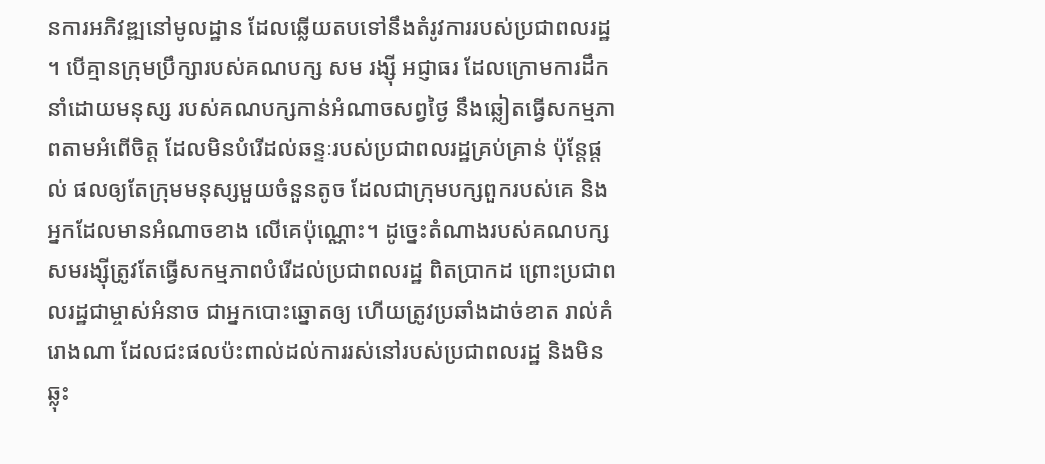នការអភិវឌ្ឍនៅមូលដ្ឋាន ដែលឆ្លើយតបទៅនឹងតំរូវការរបស់ប្រជាពលរដ្ឋ ។ បើគ្មានក្រុមប្រឹក្សារបស់គណបក្ស សម រង្ស៊ី អជ្ញាធរ ដែលក្រោមការដឹកនាំដោយមនុស្ស របស់គណបក្សកាន់អំណាចសព្វថ្ងៃ នឹងឆ្លៀតធ្វើសកម្មភាពតាមអំពើចិត្ត ដែលមិនបំរើដល់ឆន្ទៈរបស់ប្រជាពលរដ្ឋគ្រប់គ្រាន់ ប៉ុន្តែផ្តល់ ផលឲ្យតែក្រុមមនុស្សមួយចំនួនតូច ដែលជាក្រុមបក្សពួករបស់គេ និងអ្នកដែលមានអំណាចខាង លើគេប៉ុណ្ណោះ។ ដូច្នេះតំណាងរបស់គណបក្សសមរង្ស៊ីត្រូវតែធ្វើសកម្មភាពបំរើដល់ប្រជាពលរដ្ឋ ពិតប្រាកដ ព្រោះប្រជាពលរដ្ឋជាម្ចាស់អំនាច ជាអ្នកបោះឆ្នោតឲ្យ ហើយត្រូវប្រឆាំងដាច់ខាត រាល់គំរោងណា ដែលជះផលប៉ះពាល់ដល់ការរស់នៅរបស់ប្រជាពលរដ្ឋ និងមិនឆ្លុះ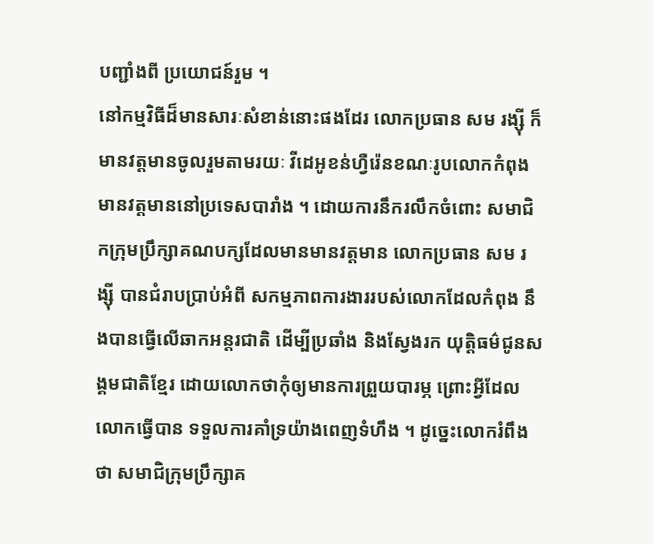បញ្ជាំងពី ប្រយោជន៍រួម ។
នៅកម្មវិធីដ៏មានសារៈសំខាន់នោះផងដែរ លោកប្រធាន សម រង្ស៊ី ក៏មានវត្តមានចូលរួមតាមរយៈ វីដេអូខន់ហ្វឺរ៉េនខណៈរូបលោកកំពុងមានវត្តមាននៅប្រទេសបារាំង ។ ដោយការនឹករលឹកចំពោះ សមាជិកក្រុមប្រឹក្សាគណបក្សដែលមានមានវត្តមាន លោកប្រធាន សម រង្ស៊ី បានជំរាបប្រាប់អំពី សកម្មភាពការងាររបស់លោកដែលកំពុង នឹងបានធ្វើលើឆាកអន្តរជាតិ ដើម្បីប្រឆាំង និងស្វែងរក យុត្តិធម៌ជូនសង្គមជាតិខ្មែរ ដោយលោកថាកុំឲ្យមានការព្រួយបារម្ភ ព្រោះអ្វីដែលលោកធ្វើបាន ទទួលការគាំទ្រយ៉ាងពេញទំហឹង ។ ដូច្នេះលោករំពឹងថា សមាជិក្រុមប្រឹក្សាគ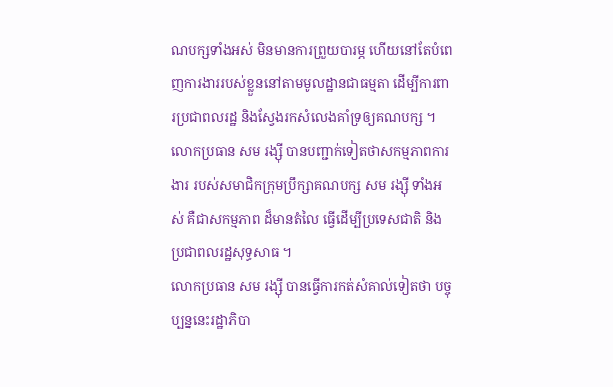ណបក្សទាំងអស់ មិនមានការព្រួយបារម្ភ ហើយនៅតែបំពេញការងាររបស់ខ្លួននៅតាមមូលដ្ឋានជាធម្មតា ដើម្បីការពារប្រជាពលរដ្ឋ និងស្វែងរកសំលេងគាំទ្រឲ្យគណបក្ស ។ លោកប្រធាន សម រង្ស៊ី បានបញ្ជាក់ទៀតថាសកម្មភាពការងារ របស់សមាជិកក្រុមប្រឹក្សាគណបក្ស សម រង្ស៊ី ទាំងអស់ គឺជាសកម្មភាព ដ៏មានតំលៃ ធ្វើដើម្បីប្រទេសជាតិ និងប្រជាពលរដ្ឋសុទ្ធសាធ ។
លោកប្រធាន សម រង្ស៊ី បានធ្វើការកត់សំគាល់ទៀតថា បច្ចុប្បន្ននេះរដ្ឋាភិបា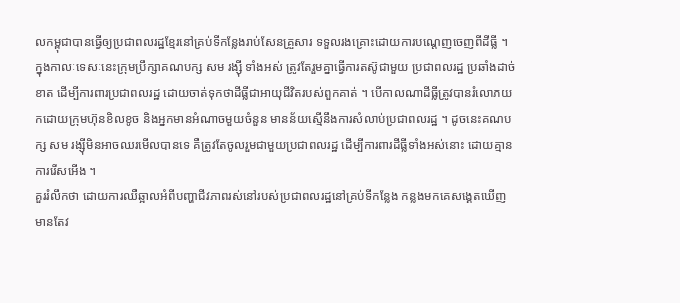លកម្ពុជាបានធ្វើឲ្យប្រជាពលរដ្ឋខ្មែរនៅគ្រប់ទីកន្លែងរាប់សែនគ្រួសារ ទទួលរងគ្រោះដោយការបណ្តេញចេញពីដីធ្លី ។ ក្នុងកាលៈទេសៈនេះក្រុមប្រឹក្សាគណបក្ស សម រង្ស៊ី ទាំងអស់ ត្រូវតែរួមគ្នាធ្វើការតស៊ូជាមួយ ប្រជាពលរដ្ឋ ប្រឆាំងដាច់ខាត ដើម្បីការពារប្រជាពលរដ្ឋ ដោយចាត់ទុកថាដីធ្លីជាអាយុជីវិតរបស់ពួកគាត់ ។ បើកាលណាដីធ្លីត្រូវបានរំលោភយកដោយក្រុមហ៊ុនខិលខូច និងអ្នកមានអំណាចមួយចំនួន មានន័យស្មើនឹងការសំលាប់ប្រជាពលរដ្ឋ ។ ដូចនេះគណបក្ស សម រង្ស៊ីមិនអាចឈរមើលបានទេ គឺត្រូវតែចូលរួមជាមួយប្រជាពលរដ្ឋ ដើម្បីការពារដីធ្លីទាំងអស់នោះ ដោយគ្មានការរើសអើង ។
គួររំលឹកថា ដោយការឈឺឆ្អាលអំពីបញ្ហាជីវភាពរស់នៅរបស់ប្រជាពលរដ្ឋនៅគ្រប់ទីកន្លែង កន្លងមកគេសង្គេតឃើញមានតែវ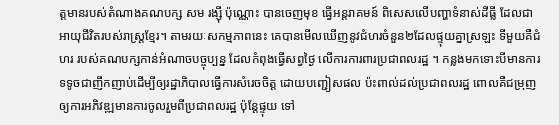ត្តមានរបស់តំណាងគណបក្ស សម រង្ស៊ី ប៉ុណ្ណោះ បានចេញមុខ ធ្វើអន្តរាគមន៍ ពិសេសលើបញ្ហាទំនាស់ដីធ្លី ដែលជាអាយុជីវិតរបស់រាស្ត្រខ្មែរ។ តាមរយៈសកម្មភាពនេះ គេបានមើលឃើញនូវជំហរចំនួន២ដែលផ្ទុយគ្នាស្រឡះ ទីមួយគឺជំហរ របស់គណបក្សកាន់អំណាចបច្ចុប្បន្ន ដែលកំពុងធ្វើសព្វថ្ងៃ លើការការពារប្រជាពលរដ្ឋ ។ កន្លងមកទោះបីមានការទទូចជាញឹកញាប់ដើម្បីឲ្យរដ្ឋាភិបាលធ្វើការសំរេចចិត្ត ដោយបញ្ជៀសផល ប៉ះពាល់ដល់ប្រជាពលរដ្ឋ ពោលគឺជម្រុញឲ្យការអភិវឌ្ឍមានការចូលរួមពីប្រជាពលរដ្ឋ ប៉ុន្តែផ្ទុយ ទៅ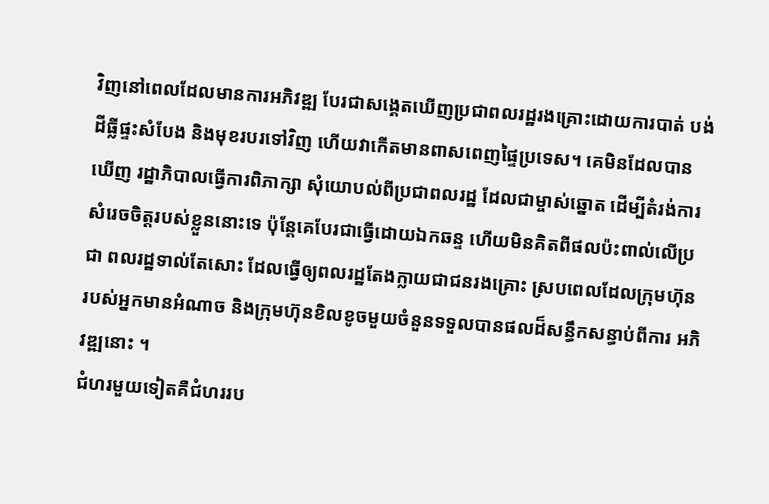វិញនៅពេលដែលមានការអភិវឌ្ឍ បែរជាសង្គេតឃើញប្រជាពលរដ្ឋរងគ្រោះដោយការបាត់ បង់ដីធ្លីផ្ទះសំបែង និងមុខរបរទៅវិញ ហើយវាកើតមានពាសពេញផ្ទៃប្រទេស។ គេមិនដែលបានឃើញ រដ្ឋាភិបាលធ្វើការពិភាក្សា សុំយោបល់ពីប្រជាពលរដ្ឋ ដែលជាម្ចាស់ឆ្នោត ដើម្បីតំរង់ការ សំរេចចិត្តរបស់ខ្លួននោះទេ ប៉ុន្តែគេបែរជាធ្វើដោយឯកឆន្ទ ហើយមិនគិតពីផលប៉ះពាល់លើប្រជា ពលរដ្ឋទាល់តែសោះ ដែលធ្វើឲ្យពលរដ្ឋតែងក្លាយជាជនរងគ្រោះ ស្របពេលដែលក្រុមហ៊ុន របស់អ្នកមានអំណាច និងក្រុមហ៊ុនខិលខូចមួយចំនួនទទួលបានផលដ៏សន្ធឹកសន្ធាប់ពីការ អភិវឌ្ឍនោះ ។
ជំហរមួយទៀតគឺជំហររប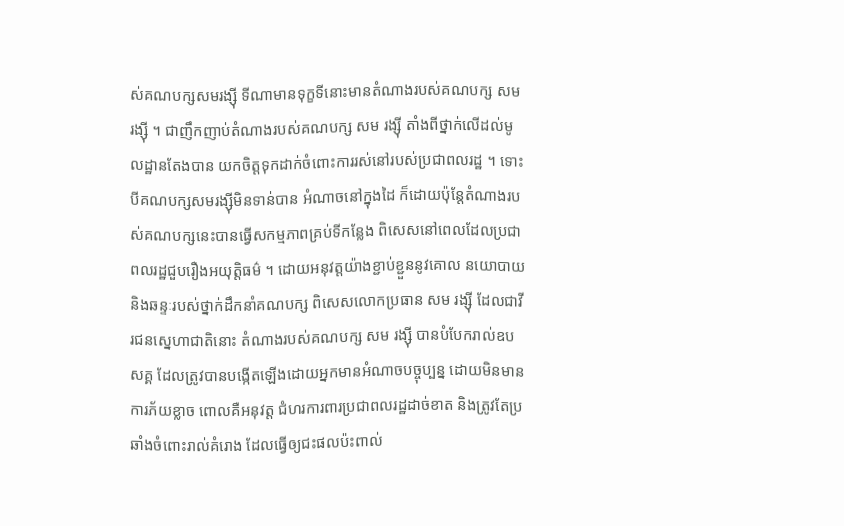ស់គណបក្សសមរង្ស៊ី ទីណាមានទុក្ខទីនោះមានតំណាងរបស់គណបក្ស សម រង្ស៊ី ។ ជាញឹកញាប់តំណាងរបស់គណបក្ស សម រង្ស៊ី តាំងពីថ្នាក់លើដល់មូលដ្ឋានតែងបាន យកចិត្តទុកដាក់ចំពោះការរស់នៅរបស់ប្រជាពលរដ្ឋ ។ ទោះបីគណបក្សសមរង្ស៊ីមិនទាន់បាន អំណាចនៅក្នុងដៃ ក៏ដោយប៉ុន្តែតំណាងរបស់គណបក្សនេះបានធ្វើសកម្មភាពគ្រប់ទីកន្លែង ពិសេសនៅពេលដែលប្រជាពលរដ្ឋជួបរឿងអយុត្តិធម៌ ។ ដោយអនុវត្តយ៉ាងខ្ជាប់ខ្ជួននូវគោល នយោបាយ និងឆន្ទៈរបស់ថ្នាក់ដឹកនាំគណបក្ស ពិសេសលោកប្រធាន សម រង្ស៊ី ដែលជាវីរជនស្នេហាជាតិនោះ តំណាងរបស់គណបក្ស សម រង្ស៊ី បានបំបែករាល់ឧបសគ្គ ដែលត្រូវបានបង្កើតឡើងដោយអ្នកមានអំណាចបច្ចុប្បន្ន ដោយមិនមានការភ័យខ្លាច ពោលគឺអនុវត្ត ជំហរការពារប្រជាពលរដ្ឋដាច់ខាត និងត្រូវតែប្រឆាំងចំពោះរាល់គំរោង ដែលធ្វើឲ្យជះផលប៉ះពាល់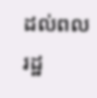ដល់ពល រដ្ឋ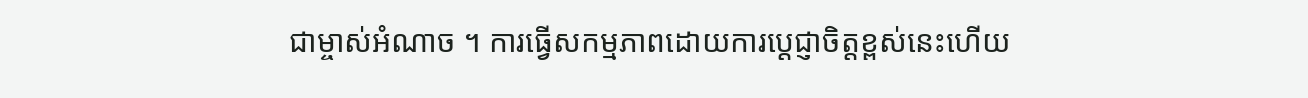ជាម្ចាស់អំណាច ។ ការធ្វើសកម្មភាពដោយការប្តេជ្ញាចិត្តខ្ពស់នេះហើយ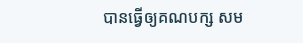បានធ្វើឲ្យគណបក្ស សម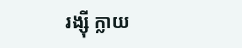រង្ស៊ី ក្លាយ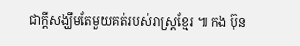ជាក្តីសង្ឃឹមតែមួយគត់របស់រាស្ត្រខ្មែរ ៕ កង ប៊ុន